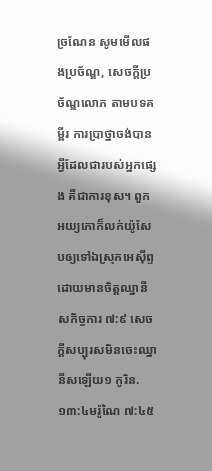ច្រណែន សូមមើលផងប្រច័ណ្ឌ, សេចក្ដីប្រច័ណ្ឌលោភ តាមបទគម្ពីរ ការប្រាថ្នាចង់បានអ្វីដែលជារបស់អ្នកផ្សេង គឺជាការខុស។ ពួកអយ្យកោក៏លក់យ៉ូសែបឲ្យទៅឯស្រុកអេស៊ីព្ទ ដោយមានចិត្តឈ្នានីសកិច្ចការ ៧:៩ សេចក្ដីសប្បុរសមិនចេះឈ្នានីសឡើយ១ កូរិន. ១៣:៤មរ៉ូណៃ ៧:៤៥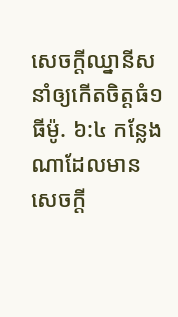សេចក្ដីឈ្នានីសនាំឲ្យកើតចិត្តធំ១ ធីម៉ូ. ៦:៤ កន្លែងណាដែលមានសេចក្ដី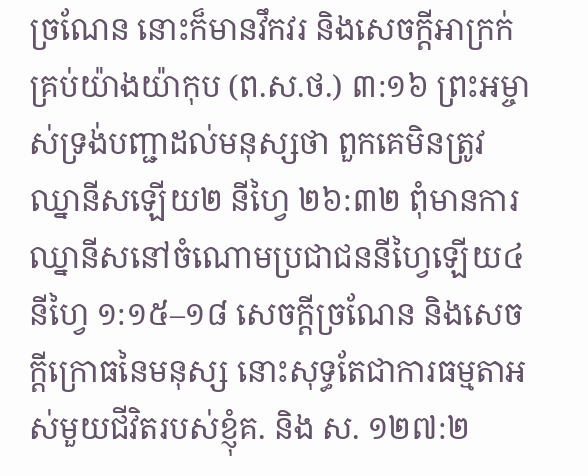ច្រណែន នោះក៏មានវឹកវរ និងសេចក្ដីអាក្រក់គ្រប់យ៉ាងយ៉ាកុប (ព.ស.ថ.) ៣:១៦ ព្រះអម្ចាស់ទ្រង់បញ្ជាដល់មនុស្សថា ពួកគេមិនត្រូវឈ្នានីសឡើយ២ នីហ្វៃ ២៦:៣២ ពុំមានការឈ្នានីសនៅចំណោមប្រជាជននីហ្វៃឡើយ៤ នីហ្វៃ ១:១៥–១៨ សេចក្ដីច្រណែន និងសេចក្ដីក្រោធនៃមនុស្ស នោះសុទ្ធតែជាការធម្មតាអស់មួយជីវិតរបស់ខ្ញុំគ. និង ស. ១២៧:២